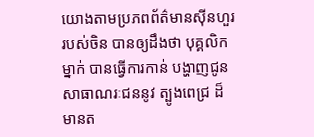យោងតាមប្រភពព័ត៌មានស៊ីនហួរ របស់ចិន បានឲ្យដឹងថា បុគ្គលិកម្នាក់ បានធ្វើការកាន់ បង្ហាញជូន សាធាណរៈជននូវ ត្បូងពេជ្រ ដ៏មានត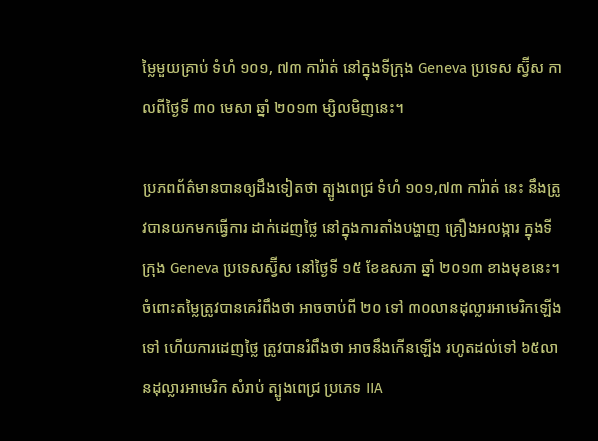ម្លៃមួយគ្រាប់ ទំហំ ១០១, ៧៣ ការ៉ាត់ នៅក្នុងទីក្រុង Geneva ប្រទេស ស្វ៊ីស កាលពីថ្ងៃទី ៣០ មេសា ឆ្នាំ ២០១៣ ម្សិលមិញនេះ។

ប្រភពព័ត៌មានបានឲ្យដឹងទៀតថា ត្បូងពេជ្រ ទំហំ ១០១,៧៣ ការ៉ាត់ នេះ នឹងត្រូវបានយកមកធ្វើការ ដាក់ដេញថ្លៃ នៅក្នុងការតាំងបង្ហាញ គ្រឿងអលង្ការ ក្នុងទីក្រុង Geneva ប្រទេសស្វ៊ីស នៅថ្ងៃទី ១៥ ខែឧសភា ឆ្នាំ ២០១៣ ខាងមុខនេះ។ ចំពោះតម្លៃត្រូវបានគេរំពឹងថា អាចចាប់ពី ២០ ទៅ ៣០លានដុល្លារអាមេរិកឡើងទៅ ហើយការដេញថ្លៃ ត្រូវបានរំពឹងថា អាចនឹងកើនឡើង រហូតដល់ទៅ ៦៥លានដុល្លារអាមេរិក សំរាប់ ត្បូងពេជ្រ ប្រភេទ IIA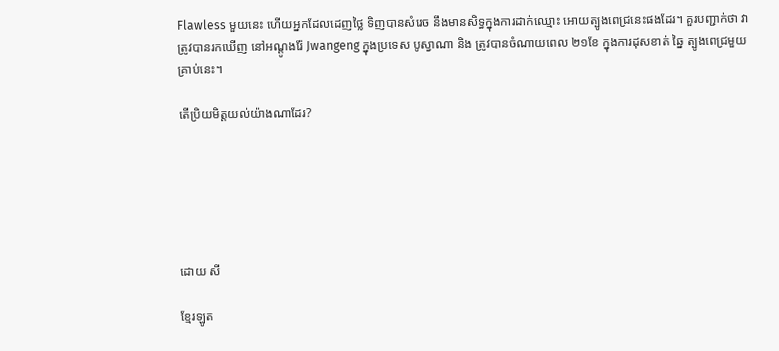Flawless មួយនេះ ហើយអ្នកដែលដេញថ្លៃ ទិញបានសំរេច នឹងមានសិទ្ធក្នុងការដាក់ឈ្មោះ អោយត្បូងពេជ្រនេះផងដែរ។ គួរបញ្ជាក់ថា វាត្រូវបានរកឃើញ នៅអណ្តូងរ៉ែ Jwangeng ក្នុងប្រទេស បូស្វាណា និង ត្រូវបានចំណាយពេល ២១ខែ ក្នុងការដុសខាត់ ឆ្នៃ ត្បូងពេជ្រមួយគ្រាប់នេះ។

តើប្រិយមិត្តយល់យ៉ាងណាដែរ?






ដោយ សី

ខ្មែរឡូត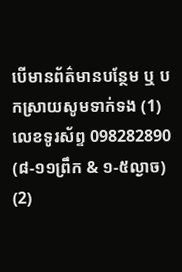បើមានព័ត៌មានបន្ថែម ឬ បកស្រាយសូមទាក់ទង (1) លេខទូរស័ព្ទ 098282890 (៨-១១ព្រឹក & ១-៥ល្ងាច) (2)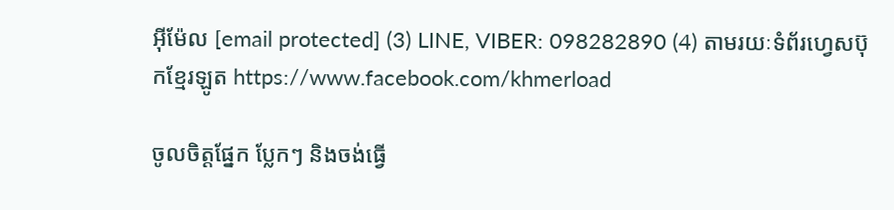អ៊ីម៉ែល [email protected] (3) LINE, VIBER: 098282890 (4) តាមរយៈទំព័រហ្វេសប៊ុកខ្មែរឡូត https://www.facebook.com/khmerload

ចូលចិត្តផ្នែក ប្លែកៗ និងចង់ធ្វើ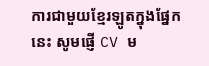ការជាមួយខ្មែរឡូតក្នុងផ្នែកនេះ សូមផ្ញើ CV ម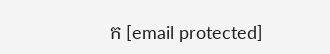ក [email protected]